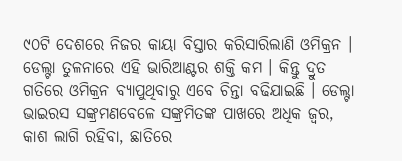୯୦ଟି ଦେଶରେ ନିଜର କାୟା ବିସ୍ତାର କରିସାରିଲାଣି ଓମିକ୍ରନ । ଡେଲ୍ଟା ତୁଳନାରେ ଏହି ଭାରିଆଣ୍ଟର ଶକ୍ତି କମ । କିନ୍ତୁ ଦ୍ରୁତ ଗତିରେ ଓମିକ୍ରନ ବ୍ୟାପୁଥିବାରୁ ଏବେ ଚିନ୍ତା ବଢିଯାଇଛି । ଡେଲ୍ଟା ଭାଇରସ ସଙ୍କ୍ରମଣବେଳେ ସଙ୍କ୍ରମିତଙ୍କ ପାଖରେ ଅଧିକ ଜ୍ୱର, କାଶ ଲାଗି ରହିବା, ଛାତିରେ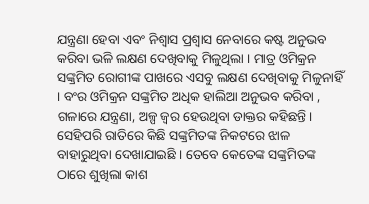ଯନ୍ତ୍ରଣା ହେବା ଏବଂ ନିଶ୍ୱାସ ପ୍ରଶ୍ୱାସ ନେବାରେ କଷ୍ଟ ଅନୁଭବ କରିବା ଭଳି ଲକ୍ଷଣ ଦେଖିବାକୁ ମିଳୁଥିଲା । ମାତ୍ର ଓମିକ୍ରନ ସଙ୍କ୍ରମିତ ରୋଗୀଙ୍କ ପାଖରେ ଏସବୁ ଲକ୍ଷଣ ଦେଖିବାକୁ ମିଳୁନାହିଁ । ବଂର ଓମିକ୍ରନ ସଙ୍କ୍ରମିତ ଅଧିକ ହାଲିଆ ଅନୁଭବ କରିବା , ଗଳାରେ ଯନ୍ତ୍ରଣା, ଅଳ୍ପ ଜ୍ୱର ହେଉଥିବା ଡାକ୍ତର କହିଛନ୍ତି । ସେହିପରି ରାତିରେ କିଛି ସଙ୍କ୍ରମିତଙ୍କ ନିକଟରେ ଝାଳ ବାହାରୁଥିବା ଦେଖାଯାଇଛି । ତେବେ କେତେଙ୍କ ସଙ୍କ୍ରମିତଙ୍କ ଠାରେ ଶୁଖିଲା କାଶ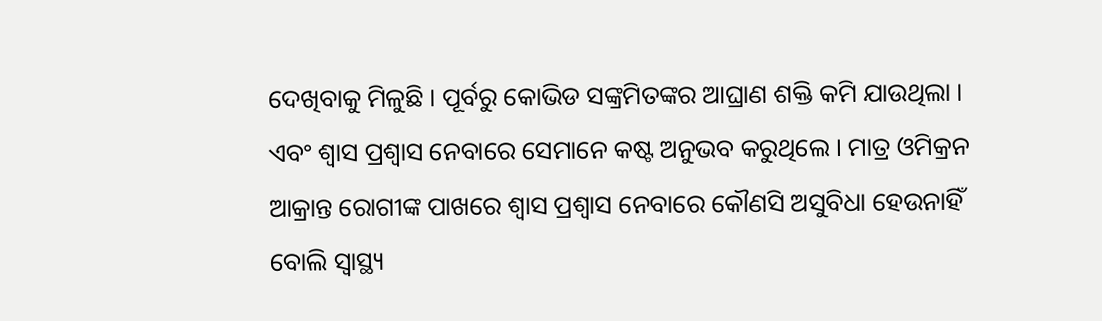ଦେଖିବାକୁ ମିଳୁଛି । ପୂର୍ବରୁ କୋଭିଡ ସଙ୍କ୍ରମିତଙ୍କର ଆଘ୍ରାଣ ଶକ୍ତି କମି ଯାଉଥିଲା । ଏବଂ ଶ୍ୱାସ ପ୍ରଶ୍ୱାସ ନେବାରେ ସେମାନେ କଷ୍ଟ ଅନୁଭବ କରୁଥିଲେ । ମାତ୍ର ଓମିକ୍ରନ ଆକ୍ରାନ୍ତ ରୋଗୀଙ୍କ ପାଖରେ ଶ୍ୱାସ ପ୍ରଶ୍ୱାସ ନେବାରେ କୌଣସି ଅସୁବିଧା ହେଉନାହିଁ ବୋଲି ସ୍ୱାସ୍ଥ୍ୟ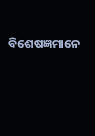ବିଶେଷଜ୍ଞମାନେ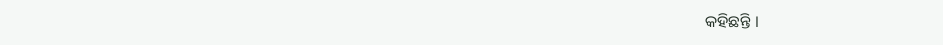କହିଛନ୍ତି ।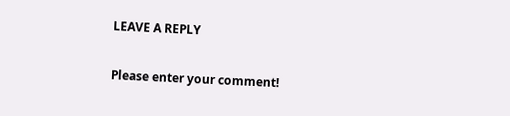LEAVE A REPLY

Please enter your comment!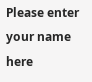Please enter your name here